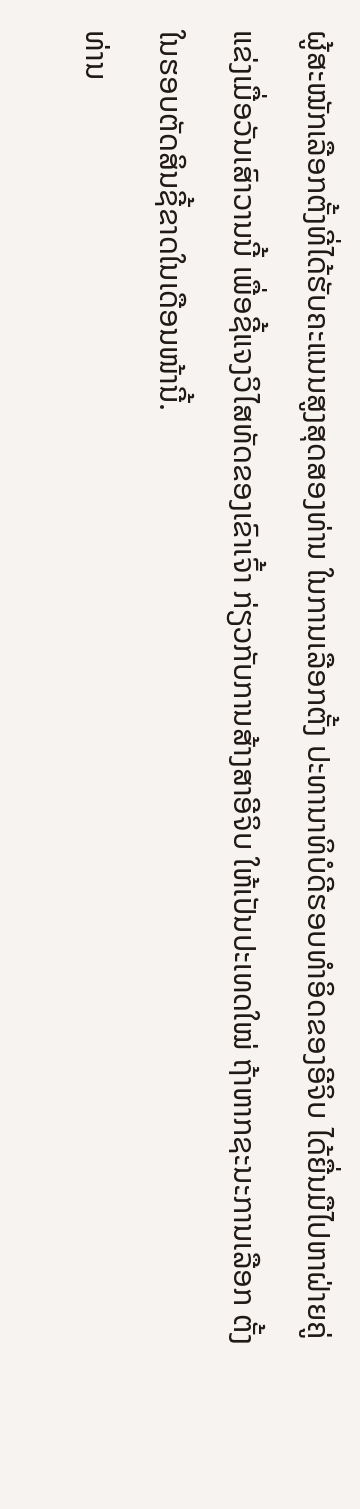ຜູ້ສະໝັກເລືອກຕັ້ງທີ່ໄດ້ຮັບຄະແນນສູງສຸດສອງທ່ານ ໃນການເລືອກຕັ້ງ ປະທານາທິບໍດີຮອບທໍາອິດຂອງອີຈິບ ໄດ້ຍື່ນມືໄປຫາຝ່າຍຄູ່ແຂ່ງເມື່ອວັນເສົາວານນີ້ ເພື່ອຊີ້ແຈງວິໄສທັດຂອງເຂົາເຈົ້າ ກ່ຽວກັບການສ້າງສາອີຈິບ ໃຫ້ເປັນປະເທດໃໝ່ ຖ້າຫາກຊະນະການເລືອກ ຕັ້ງໃນຮອບຕັດສິນຊີ້ຂາດໃນເດືອນໜ້ານີ້.
ທ່ານ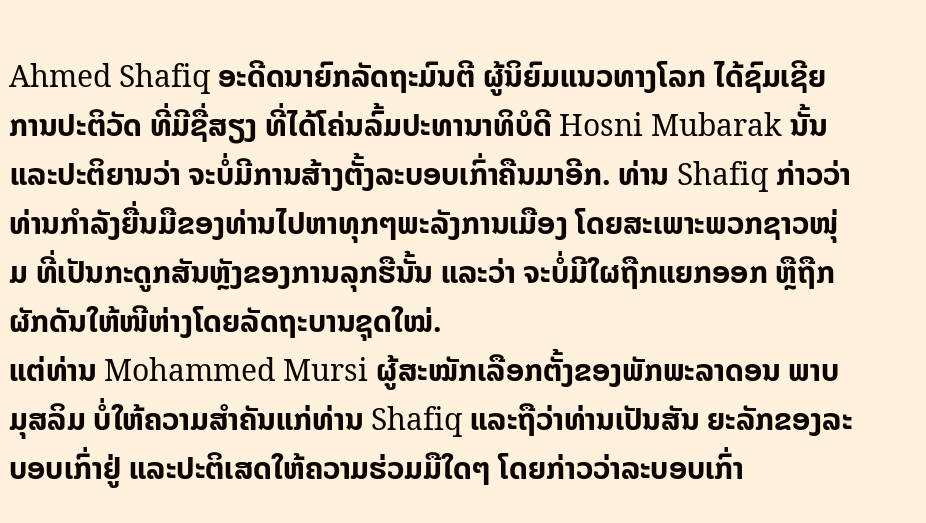Ahmed Shafiq ອະດີດນາຍົກລັດຖະມົນຕີ ຜູ້ນິຍົມແນວທາງໂລກ ໄດ້ຊົມເຊີຍການປະຕິວັດ ທີ່ມີຊື່ສຽງ ທີ່ໄດ້ໂຄ່ນລົ້ມປະທານາທິບໍດີ Hosni Mubarak ນັ້ນ ແລະປະຕິຍານວ່າ ຈະບໍ່ມີການສ້າງຕັ້ງລະບອບເກົ່າຄືນມາອີກ. ທ່ານ Shafiq ກ່າວວ່າ ທ່ານກໍາລັງຍື່ນມືຂອງທ່ານໄປຫາທຸກໆພະລັງການເມືອງ ໂດຍສະເພາະພວກຊາວໜຸ່ມ ທີ່ເປັນກະດູກສັນຫຼັງຂອງການລຸກຮືນັ້ນ ແລະວ່າ ຈະບໍ່ມີໃຜຖືກແຍກອອກ ຫຼືຖືກຜັກດັນໃຫ້ໜີຫ່າງໂດຍລັດຖະບານຊຸດໃໝ່.
ແຕ່ທ່ານ Mohammed Mursi ຜູ້ສະໝັກເລືອກຕັ້ງຂອງພັກພະລາດອນ ພາບມຸສລິມ ບໍ່ໃຫ້ຄວາມສໍາຄັນແກ່ທ່ານ Shafiq ແລະຖືວ່າທ່ານເປັນສັນ ຍະລັກຂອງລະບອບເກົ່າຢູ່ ແລະປະຕິເສດໃຫ້ຄວາມຮ່ວມມືໃດໆ ໂດຍກ່າວວ່າລະບອບເກົ່າ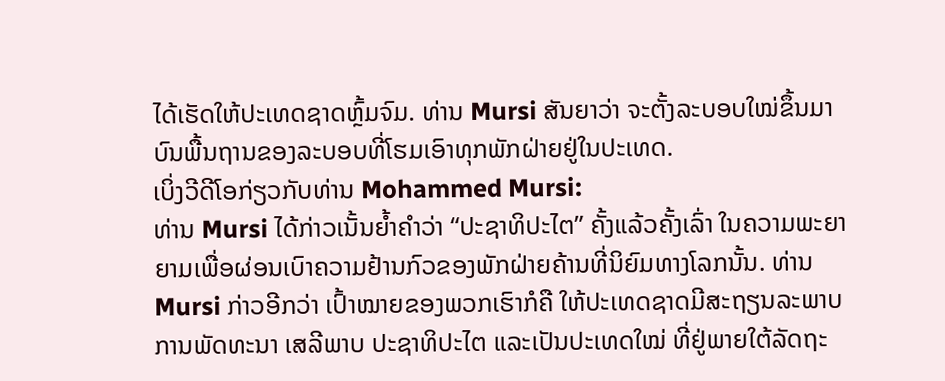ໄດ້ເຮັດໃຫ້ປະເທດຊາດຫຼົ້ມຈົມ. ທ່ານ Mursi ສັນຍາວ່າ ຈະຕັ້ງລະບອບໃໝ່ຂຶ້ນມາບົນພື້ນຖານຂອງລະບອບທີ່ໂຮມເອົາທຸກພັກຝ່າຍຢູ່ໃນປະເທດ.
ເບິ່ງວີດີໂອກ່ຽວກັບທ່ານ Mohammed Mursi:
ທ່ານ Mursi ໄດ້ກ່າວເນັ້ນຍໍ້າຄໍາວ່າ “ປະຊາທິປະໄຕ” ຄັ້ງແລ້ວຄັ້ງເລົ່າ ໃນຄວາມພະຍາຍາມເພື່ອຜ່ອນເບົາຄວາມຢ້ານກົວຂອງພັກຝ່າຍຄ້ານທີ່ນິຍົມທາງໂລກນັ້ນ. ທ່ານ Mursi ກ່າວອີກວ່າ ເປົ້າໝາຍຂອງພວກເຮົາກໍຄື ໃຫ້ປະເທດຊາດມີສະຖຽນລະພາບ ການພັດທະນາ ເສລີພາບ ປະຊາທິປະໄຕ ແລະເປັນປະເທດໃໝ່ ທີ່ຢູ່ພາຍໃຕ້ລັດຖະ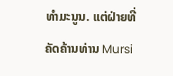ທໍາມະນູນ. ແຕ່ຝ່າຍທີ່ຄັດຄ້ານທ່ານ Mursi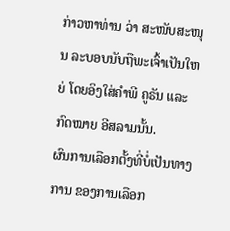ກ່າວຫາທ່ານ ວ່າ ສະໜັບສະໜຸນ ລະບອບນັບຖືພະເຈົ້າເປັນໃຫຍ່ ໂດຍອິງໃສ່ຄໍາພີ ຄູຣັນ ແລະກົດໝາຍ ອີສລາມນັ້ນ.
ຜົນການເລືອກຕັ້ງທີ່ບໍ່ເປັນທາງການ ຂອງການເລືອກ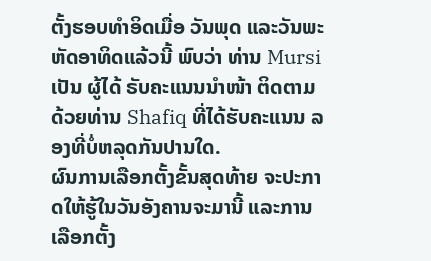ຕັ້ງຮອບທໍາອິດເມື່ອ ວັນພຸດ ແລະວັນພະຫັດອາທິດແລ້ວນີ້ ພົບວ່າ ທ່ານ Mursi ເປັນ ຜູ້ໄດ້ ຣັບຄະແນນນໍາໜ້າ ຕິດຕາມດ້ວຍທ່ານ Shafiq ທີ່ໄດ້ຮັບຄະແນນ ລອງທີ່ບໍ່ຫລຸດກັນປານໃດ.
ຜົນການເລືອກຕັ້ງຂັ້ນສຸດທ້າຍ ຈະປະກາດໃຫ້ຮູ້ໃນວັນອັງຄານຈະມານີ້ ແລະການເລືອກຕັ້ງ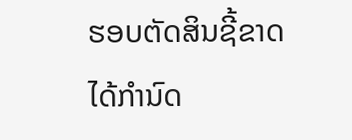ຮອບຕັດສິນຊີ້ຂາດ ໄດ້ກໍານົດ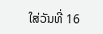ໃສ່ວັນທີ່ 16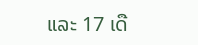ແລະ 17 ເດື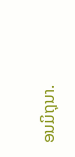ອນມິຖຸນາ.